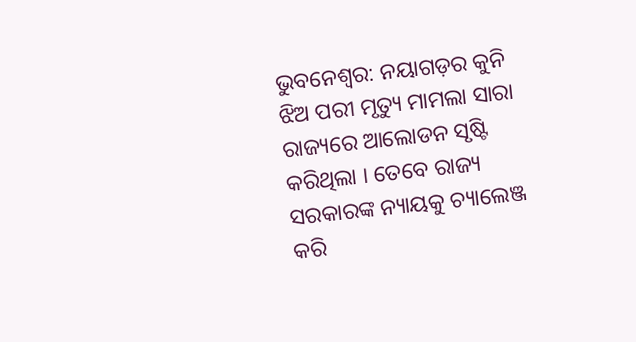ଭୁବନେଶ୍ୱର: ନୟାଗଡ଼ର କୁନି ଝିଅ ପରୀ ମୃତ୍ୟୁ ମାମଲା ସାରା ରାଜ୍ୟରେ ଆଲୋଡନ ସୃଷ୍ଟି କରିଥିଲା । ତେବେ ରାଜ୍ୟ ସରକାରଙ୍କ ନ୍ୟାୟକୁ ଚ୍ୟାଲେଞ୍ଜ କରି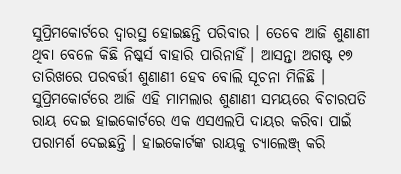ସୁପ୍ରିମକୋର୍ଟରେ ଦ୍ୱାରସ୍ଥ ହୋଇଛନ୍ତି ପରିବାର । ତେବେ ଆଜି ଶୁଣାଣୀ ଥିବା ବେଳେ କିଛି ନିଷ୍କର୍ସ ବାହାରି ପାରିନାହିଁ । ଆସନ୍ତା ଅଗଷ୍ଟ ୧୭ ତାରିଖରେ ପରବର୍ତ୍ତୀ ଶୁଣାଣୀ ହେବ ବୋଲି ସୂଚନା ମିଳିଛି ।
ସୁପ୍ରିମକୋର୍ଟରେ ଆଜି ଏହି ମାମଲାର ଶୁଣାଣୀ ସମୟରେ ବିଚାରପତି ରାୟ ଦେଇ ହାଇକୋର୍ଟରେ ଏକ ଏସଏଲପି ଦାୟର କରିବା ପାଇଁ ପରାମର୍ଶ ଦେଇଛନ୍ତି । ହାଇକୋର୍ଟଙ୍କ ରାୟକୁ ଚ୍ୟାଲେଞ୍ଜ୍ କରି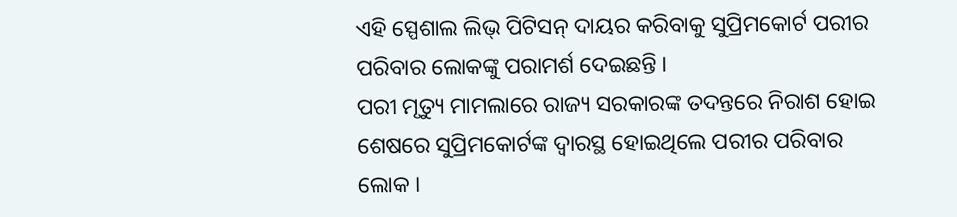ଏହି ସ୍ପେଶାଲ ଲିଭ୍ ପିଟିସନ୍ ଦାୟର କରିବାକୁ ସୁପ୍ରିମକୋର୍ଟ ପରୀର ପରିବାର ଲୋକଙ୍କୁ ପରାମର୍ଶ ଦେଇଛନ୍ତି ।
ପରୀ ମୃତ୍ୟୁ ମାମଲାରେ ରାଜ୍ୟ ସରକାରଙ୍କ ତଦନ୍ତରେ ନିରାଶ ହୋଇ ଶେଷରେ ସୁପ୍ରିମକୋର୍ଟଙ୍କ ଦ୍ୱାରସ୍ଥ ହୋଇଥିଲେ ପରୀର ପରିବାର ଲୋକ ।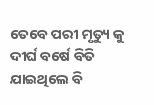ତେବେ ପରୀ ମୃତ୍ୟୁ କୁ ଦୀର୍ଘ ବର୍ଷେ ବିତି ଯାଇଥିଲେ ବି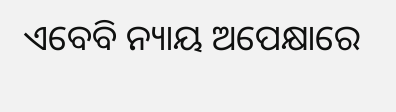ଏବେବି ନ୍ୟାୟ ଅପେକ୍ଷାରେ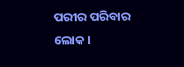ପରୀର ପରିବାର ଲୋକ ।